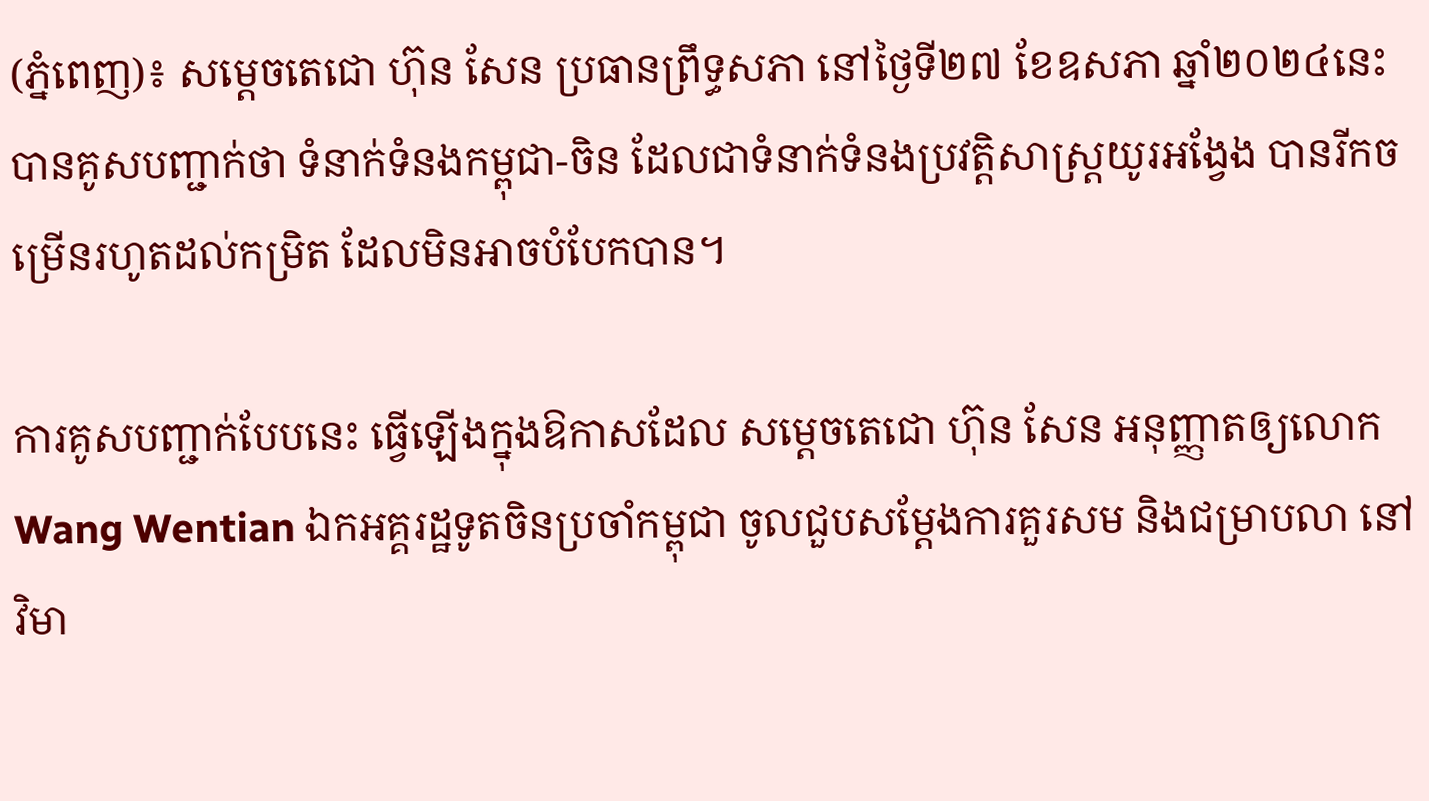(ភ្នំពេញ)៖ សម្ដេចតេជោ ហ៊ុន សែន ប្រធានព្រឹទ្ធសភា នៅថ្ងៃទី២៧ ខែឧសភា ឆ្នាំ២០២៤នេះ បានគូសបញ្ជាក់ថា ទំនាក់ទំនងកម្ពុជា-ចិន ដែលជាទំនាក់ទំនងប្រវត្តិសាស្ត្រយូរអង្វែង បានរីកចម្រើនរហូតដល់កម្រិត ដែលមិនអាចបំបែកបាន។

ការគូសបញ្ជាក់បែបនេះ ធ្វើឡើងក្នុងឱកាសដែល សម្ដេចតេជោ ហ៊ុន សែន អនុញ្ញាតឲ្យលោក Wang Wentian ឯកអគ្គរដ្ឋទូតចិនប្រចាំកម្ពុជា ចូលជួបសម្តែងការគួរសម និងជម្រាបលា នៅវិមា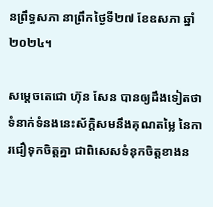នព្រឹទ្ធសភា នាព្រឹកថ្ងៃទី២៧ ខែឧសភា ឆ្នាំ២០២៤។

សម្ដេចតេជោ ហ៊ុន សែន បានឲ្យដឹងទៀតថា ទំនាក់ទំនងនេះស័ក្តិសមនឹងគុណតម្លៃ នៃការជឿទុកចិត្តគ្នា ជាពិសេសទំនុកចិត្តខាងន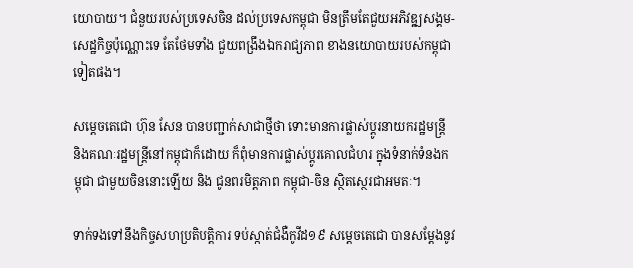យោបាយ។ ជំនួយរបស់ប្រទេសចិន ដល់ប្រទេសកម្ពុជា មិនត្រឹមតែជួយអភិវឌុ្ឍសង្គម-សេដ្ឋកិច្ចប៉ុណ្ណោះទេ តែថែមទាំង ជួយពង្រឹងឯករាជ្យភាព ខាងនយោបាយរបស់កម្ពុជាទៀតផង។

សម្ដេចតេជោ ហ៊ុន សែន បានបញ្ជាក់សាជាថ្មីថា ទោះមានការផ្លាស់ប្ដូរនាយករដ្ឋមន្ត្រី និងគណៈរដ្ឋមន្ត្រីនៅកម្ពុជាក៏ដោយ ក៏ពុំមានការផ្លាស់ប្ដូរគោលជំហរ ក្នុងទំនាក់ទំនងកម្ពុជា ជាមួយចិននោះឡើយ និង ជូនពរមិត្តភាព កម្ពុជា-ចិន ស្ថិតស្ថេរជាអមតៈ។

ទាក់ទងទៅនឹងកិច្ចសហប្រតិបត្តិការ ទប់ស្កាត់ជំងឺកូវីដ១៩ សម្ដេចតេជោ បានសម្ដែងនូវ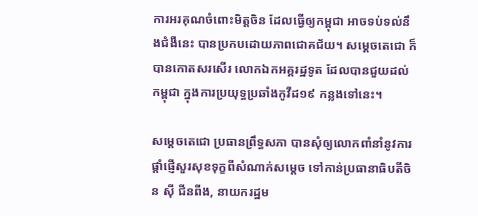ការអរគុណចំពោះមិត្តចិន ដែលធ្វើឲ្យកម្ពុជា អាចទប់ទល់នឹងជំងឺនេះ បានប្រកបដោយភាពជោគជ័យ។ សម្ដេចតេជោ ក៏បានកោតសរសើរ លោកឯកអគ្គរដ្ឋទូត ដែលបានជួយដល់កម្ពុជា ក្នុងការប្រយុទ្ធប្រឆាំងកូវីដ១៩ កន្លងទៅនេះ។

សម្ដេចតេជោ ប្រធានព្រឹទ្ធសភា បានសុំឲ្យលោកពាំនាំនូវការផ្ដាំផ្ញើសួរសុខទុក្ខពីសំណាក់សម្ដេច ទៅកាន់ប្រធានាធិបតីចិន ស៊ី ជីនពីង, នាយករដ្ឋម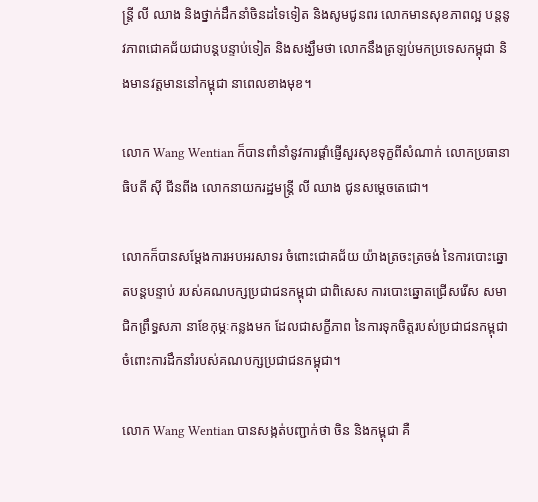ន្ត្រី លី ឈាង និងថ្នាក់ដឹកនាំចិនដទៃទៀត និងសូមជូនពរ លោកមានសុខភាពល្អ បន្តនូវភាពជោគជ័យជាបន្តបន្ទាប់ទៀត និងសង្ឃឹមថា លោកនឹងត្រឡប់មកប្រទេសកម្ពុជា និងមានវត្តមាននៅកម្ពុជា នាពេលខាងមុខ។

លោក Wang Wentian ក៏បានពាំនាំនូវការផ្ដាំផ្ញើសួរសុខទុក្ខពីសំណាក់ លោកប្រធានាធិបតី ស៊ី ជីនពីង លោកនាយករដ្ឋមន្ត្រី លី ឈាង ជូនសម្ដេចតេជោ។

លោកក៏បានសម្ដែងការអបអរសាទរ ចំពោះជោគជ័យ យ៉ាងត្រចះត្រចង់ នៃការបោះឆ្នោតបន្តបន្ទាប់ របស់គណបក្សប្រជាជនកម្ពុជា ជាពិសេស ការបោះឆ្នោតជ្រើសរើស សមាជិកព្រឹទ្ធសភា នាខែកុម្ភៈកន្លងមក ដែលជាសក្ខីភាព នៃការទុកចិត្តរបស់ប្រជាជនកម្ពុជា ចំពោះការដឹកនាំរបស់គណបក្សប្រជាជនកម្ពុជា។

លោក Wang Wentian បានសង្កត់បញ្ជាក់ថា ចិន និងកម្ពុជា គឺ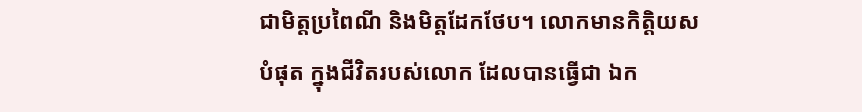ជាមិត្តប្រពៃណី និងមិត្តដែកថែប។ លោកមានកិត្តិយសបំផុត ក្នុងជីវិតរបស់លោក ដែលបានធ្វើជា ឯក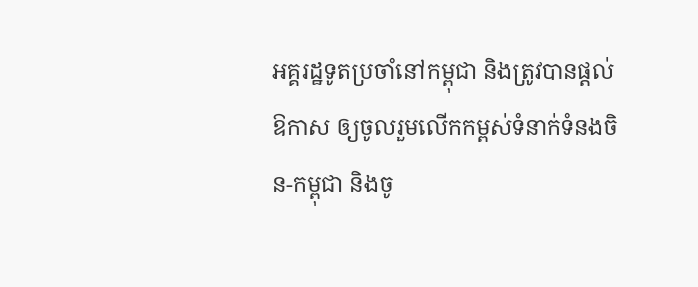អគ្គរដ្ឋទូតប្រចាំនៅកម្ពុជា និងត្រូវបានផ្តល់ឱកាស ឲ្យចូលរួមលើកកម្ពស់ទំនាក់ទំនងចិន-កម្ពុជា និងចូ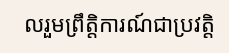លរួមព្រឹត្តិការណ៍ជាប្រវត្តិ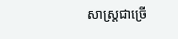សាស្ត្រជាច្រើ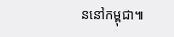ននៅកម្ពុជា៕